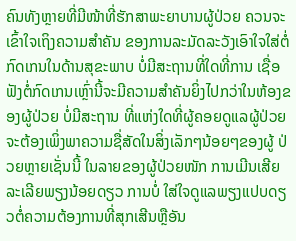ຄົນທັງຫຼາຍທີ່ມີໜ້າທີ່ຮັກສາພະຍາບານຜູ້ປ່ວຍ ຄວນຈະເຂົ້າໃຈເຖິງຄວາມສໍາຄັນ ຂອງການລະມັດລະວັງເອົາໃຈໃສ່ຕໍ່ກົດເກນໃນດ້ານສຸຂະພາບ ບໍ່ມີສະຖານທີ່ໃດທີ່ການ ເຊື່ອຟັງຕໍ່ກົດເກນເຫຼົ່ານີ້ຈະມີຄວາມສໍາຄັນຍິ່ງໄປກວ່າໃນຫ້ອງຂອງຜູ້ປ່ວຍ ບໍ່ມີສະຖານ ທີ່ແຫ່ງໃດທີ່ຜູ້ຄອຍດູແລຜູ້ປ່ວຍຈະຕ້ອງເພິ່ງພາຄວາມຊື່ສັດໃນສິ່ງເລັກໆນ້ອຍໆຂອງຜູ້ ປ່ວຍຫຼາຍເຊັ່ນນີ້ ໃນລາຍຂອງຜູ້ປ່ວຍໜັກ ການເມີນເສີຍລະເລີຍພຽງນ້ອຍດຽວ ການບໍ່ ໃສ່ໃຈດູແລພຽງແປບດຽວຕໍ່ຄວາມຕ້ອງການທີ່ສຸກເສີນຫຼືອັນ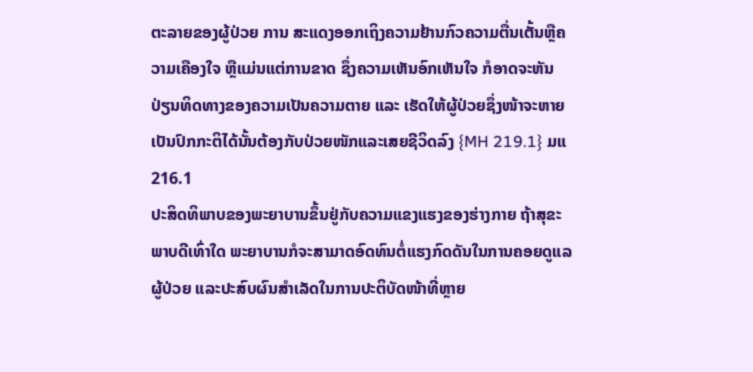ຕະລາຍຂອງຜູ້ປ່ວຍ ການ ສະແດງອອກເຖິງຄວາມຢ້ານກົວຄວາມຕື່ນເຕັ້ນຫຼືຄວາມເຄືອງໃຈ ຫຼືແມ່ນແຕ່ການຂາດ ຊຶ່ງຄວາມເຫັນອົກເຫັນໃຈ ກໍອາດຈະຫັນປ່ຽນທິດທາງຂອງຄວາມເປັນຄວາມຕາຍ ແລະ ເຮັດໃຫ້ຜູ້ປ່ວຍຊຶ່ງໜ້າຈະຫາຍເປັນປົກກະຕິໄດ້ນັ້ນຕ້ອງກັບປ່ວຍໜັກແລະເສຍຊີວິດລົງ {MH 219.1} ມແ 216.1
ປະສິດທິພາບຂອງພະຍາບານຂຶ້ນຢູ່ກັບຄວາມແຂງແຮງຂອງຮ່າງກາຍ ຖ້າສຸຂະ ພາບດີເທົ່າໃດ ພະຍາບານກໍຈະສາມາດອົດທົນຕໍ່ແຮງກົດດັນໃນການຄອຍດູແລຜູ້ປ່ວຍ ແລະປະສົບຜົນສໍາເລັດໃນການປະຕິບັດໜ້າທີ່ຫຼາຍ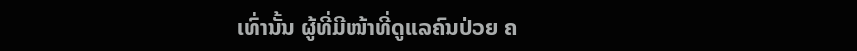ເທົ່ານັ້ນ ຜູ້ທີ່ມີໜ້າທີ່ດູແລຄົນປ່ວຍ ຄ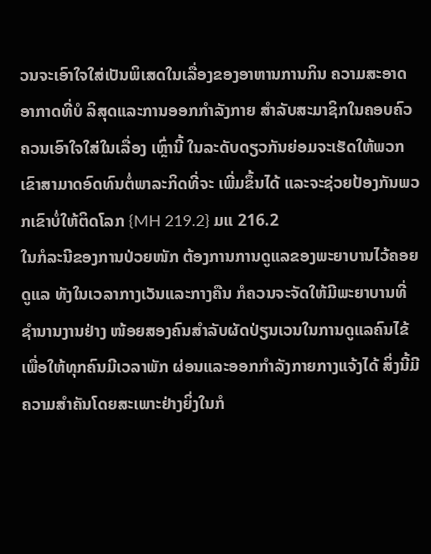ວນຈະເອົາໃຈໃສ່ເປັນພິເສດໃນເລື່ອງຂອງອາຫານການກິນ ຄວາມສະອາດ ອາກາດທີ່ບໍ ລິສຸດແລະການອອກກໍາລັງກາຍ ສໍາລັບສະມາຊິກໃນຄອບຄົວຄວນເອົາໃຈໃສ່ໃນເລື່ອງ ເຫຼົ່ານີ້ ໃນລະດັບດຽວກັນຍ່ອມຈະເຮັດໃຫ້ພວກເຂົາສາມາດອົດທົນຕໍ່ພາລະກິດທີ່ຈະ ເພີ່ມຂຶ້ນໄດ້ ແລະຈະຊ່ວຍປ້ອງກັນພວກເຂົາບໍ່ໃຫ້ຕິດໂລກ {MH 219.2} ມແ 216.2
ໃນກໍລະນີຂອງການປ່ວຍໜັກ ຕ້ອງການການດູແລຂອງພະຍາບານໄວ້ຄອຍດູແລ ທັງໃນເວລາກາງເວັນແລະກາງຄືນ ກໍຄວນຈະຈັດໃຫ້ມີພະຍາບານທີ່ຊໍານານງານຢ່າງ ໜ້ອຍສອງຄົນສໍາລັບຜັດປ່ຽນເວນໃນການດູແລຄົນໄຂ້ ເພື່ອໃຫ້ທຸກຄົນມີເວລາພັກ ຜ່ອນແລະອອກກໍາລັງກາຍກາງແຈ້ງໄດ້ ສິ່ງນີ້ມີຄວາມສໍາຄັນໂດຍສະເພາະຢ່າງຍິ່ງໃນກໍ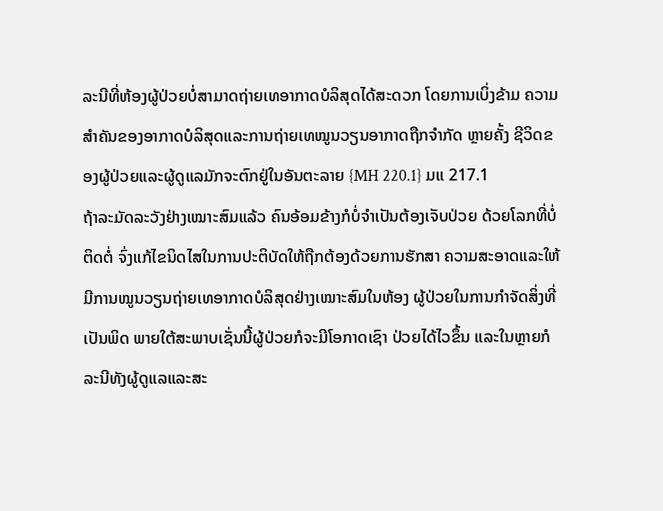ລະນີທີ່ຫ້ອງຜູ້ປ່ວຍບໍ່ສາມາດຖ່າຍເທອາກາດບໍລິສຸດໄດ້ສະດວກ ໂດຍການເບິ່ງຂ້າມ ຄວາມສໍາຄັນຂອງອາກາດບໍລິສຸດແລະການຖ່າຍເທໝູນວຽນອາກາດຖືກຈໍາກັດ ຫຼາຍຄັ້ງ ຊີວິດຂອງຜູ້ປ່ວຍແລະຜູ້ດູແລມັກຈະຕົກຢູ່ໃນອັນຕະລາຍ {MH 220.1} ມແ 217.1
ຖ້າລະມັດລະວັງຢ່າງເໝາະສົມແລ້ວ ຄົນອ້ອມຂ້າງກໍບໍ່ຈໍາເປັນຕ້ອງເຈັບປ່ວຍ ດ້ວຍໂລກທີ່ບໍ່ຕິດຕໍ່ ຈົ່ງແກ້ໄຂນິດໄສໃນການປະຕິບັດໃຫ້ຖືກຕ້ອງດ້ວຍການຮັກສາ ຄວາມສະອາດແລະໃຫ້ມີການໝູນວຽນຖ່າຍເທອາກາດບໍລິສຸດຢ່າງເໝາະສົມໃນຫ້ອງ ຜູ້ປ່ວຍໃນການກໍາຈັດສິ່ງທີ່ເປັນພິດ ພາຍໃຕ້ສະພາບເຊັ່ນນີ້ຜູ້ປ່ວຍກໍຈະມີໂອກາດເຊົາ ປ່ວຍໄດ້ໄວຂຶ້ນ ແລະໃນຫຼາຍກໍລະນີທັງຜູ້ດູແລແລະສະ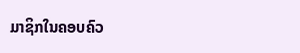ມາຊິກໃນຄອບຄົວ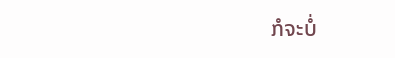ກໍຈະບໍ່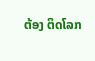ຕ້ອງ ຕິດໂລກ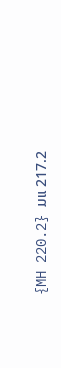{MH 220.2} ມແ 217.2